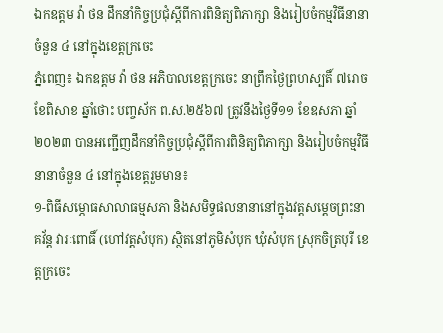ឯកឧត្តម វ៉ា ថន ដឹកនាំកិច្ចប្រជុំស្តីពីការពិនិត្យពិភាក្សា និងរៀបចំកម្មវិធីនានាចំនួន ៤ នៅក្នុងខេត្តក្រចេះ
ភ្នំពេញ៖ ឯកឧត្តម វ៉ា ថន អភិបាលខេត្តក្រចេះ នាព្រឹកថ្ងៃព្រហស្បតិ៍ ៧រោច ខែពិសាខ ឆ្នាំថោះ បញ្ចស័ក ព.ស.២៥៦៧ ត្រូវនឹងថ្ងៃទី១១ ខែឧសភា ឆ្នាំ២០២៣ បានអញ្ជើញដឹកនាំកិច្ចប្រជុំស្តីពីការពិនិត្យពិភាក្សា និងរៀបចំកម្មវិធីនានាចំនួន ៤ នៅក្នុងខេត្តរួមមាន៖
១-ពិធីសម្ភោធសាលាធម្មសភា និងសមិទ្ធផលនានានៅក្នុងវត្តសម្តេចព្រះនាគវ័ន្ត វារៈពោធិ៍ (ហៅវត្តសំបុក) ស្ថិតនៅភូមិសំបុក ឃុំសំបុក ស្រុកចិត្របុរី ខេត្តក្រចេះ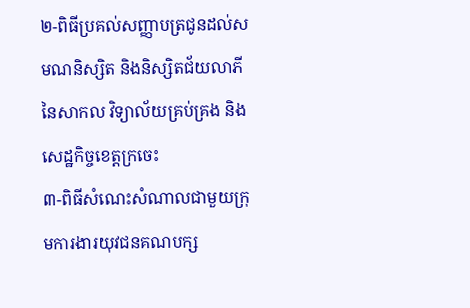២-ពិធីប្រគល់សញ្ញាបត្រជូនដល់សមណនិស្សិត និងនិស្សិតជ័យលាភីនៃសាកល វិទ្យាល័យគ្រប់គ្រង និងសេដ្ឋកិច្ចខេត្តក្រចេះ
៣-ពិធីសំណេះសំណាលជាមួយក្រុមការងារយុវជនគណបក្ស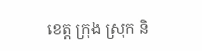ខេត្ត ក្រុង ស្រុក និ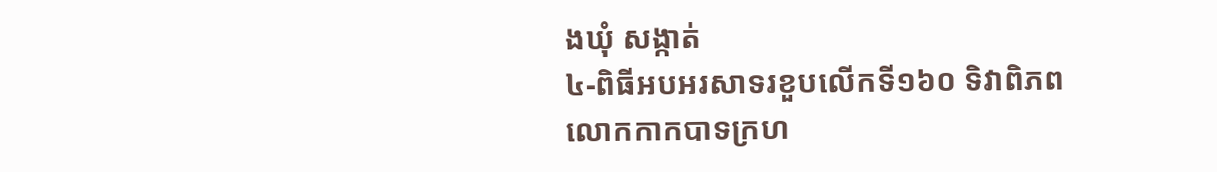ងឃុំ សង្កាត់
៤-ពិធីអបអរសាទរខួបលើកទី១៦០ ទិវាពិភពលោកកាកបាទក្រហ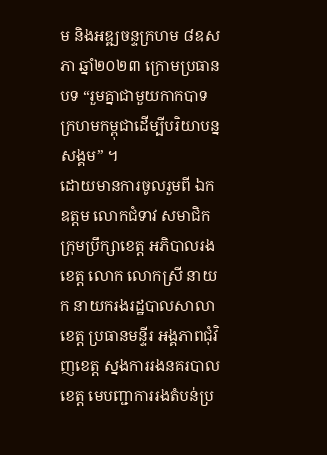ម និងអឌ្ឍចន្ទក្រហម ៨ឧសភា ឆ្នាំ២០២៣ ក្រោមប្រធានបទ “រួមគ្នាជាមួយកាកបាទ ក្រហមកម្ពុជាដើម្បីបរិយាបន្នសង្គម” ។
ដោយមានការចូលរួមពី ឯកឧត្តម លោកជំទាវ សមាជិកក្រុមប្រឹក្សាខេត្ត អភិបាលរងខេត្ត លោក លោកស្រី នាយក នាយករងរដ្ឋបាលសាលាខេត្ត ប្រធានមន្ទីរ អង្គភាពជុំវិញខេត្ត ស្នងការរងនគរបាលខេត្ត មេបញ្ជាការរងតំបន់ប្រ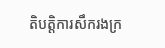តិបត្តិការសឹករងក្រ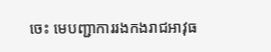ចេះ មេបញ្ជាការរងកងរាជអាវុធ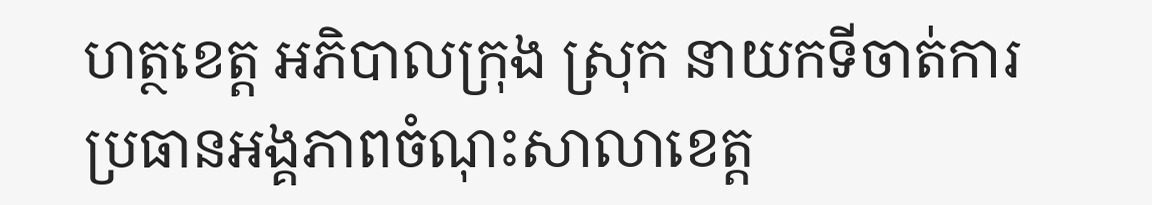ហត្ថខេត្ត អភិបាលក្រុង ស្រុក នាយកទីចាត់ការ ប្រធានអង្គភាពចំណុះសាលាខេត្ត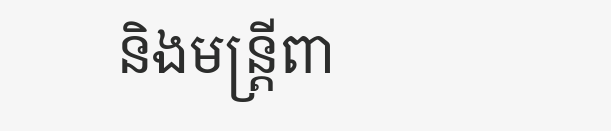និងមន្ត្រីពា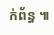ក់ព័ន្ធ ៕